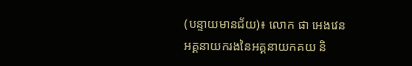(បន្ទាយមានជ័យ)៖ លោក ផា អេងវេន អគ្គនាយករងនៃអគ្គនាយកគយ និ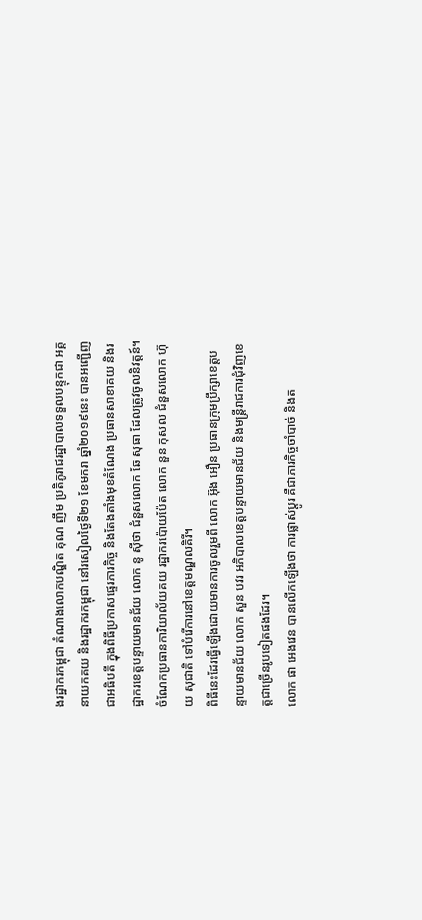ងរដ្ឋាករកម្ពុជា តំណាងលោកបណ្ឌិត គុណ ញឹម ប្រតិភូរាជរដ្ឋាបាលទទួលបន្ទុកជា អគ្គនាយកគយ និងរដ្ឋាករកម្ពុជា នៅរសៀលថ្ងៃទី២១ ខែមករា ឆ្នាំ២០១៩នេះ បានអញ្ជើញជាអធិបតី ក្នុងពិធីប្រកាសផ្ទេរភារកិច្ច និងតែងតាំងមុខតំណែង ប្រធានសាខាគយ និងរដ្ឋាករខេត្តបន្ទាយមានជ័យ លោក នូ ស៊ីថា ជំនួសលោក ឆែ សុធា ដែលត្រូវចូលនិវត្តន៍។ ចំណែកប្រធានការិយាល័យគយ រដ្ឋាករប៉ោយប៉ែត លោក នួន កុសល ជំនួសលោក ហ៊ុយ សុជាតិ ទៅបំរើការនៅខេត្តមណ្ឌលគិរី។
ពិធីនេះដែរធ្វើឡើងដោយមានការចូលរួមពី លោក អ៊ុង អឿន ប្រធានក្រុមប្រឹក្សាខេត្តបន្ទាយមានជ័យ លោក សួន បវរ អភិបាលខេត្តបន្ទាយមានជ័យ និងមន្ត្រីរាជការជុំវិញខេត្តជាច្រើនរូបទៀតផងដែរ។
លោក ផា អេងវេន បានលើកឡើងថា ការផ្លាស់ប្តូរ គឺជាភារកិច្ចចាំបាច់ និងត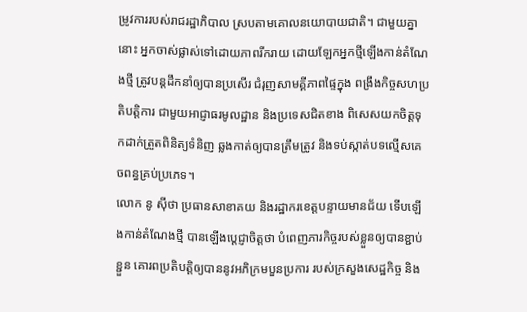ម្រូវការរបស់រាជរដ្ឋាភិបាល ស្របតាមគោលនយោបាយជាតិ។ ជាមួយគ្នានោះ អ្នកចាស់ផ្លាស់ទៅដោយភាពរីករាយ ដោយឡែកអ្នកថ្មីឡើងកាន់តំណែងថ្មី ត្រូវបន្តដឹកនាំឲ្យបានប្រសើរ ជំរុញសាមគ្គីភាពផ្ទៃក្នុង ពង្រឹងកិច្ចសហប្រតិបត្តិការ ជាមួយអាជ្ញាធរមូលដ្ឋាន និងប្រទេសជិតខាង ពិសេសយកចិត្តទុកដាក់ត្រួតពិនិត្យទំនិញ ឆ្លងកាត់ឲ្យបានត្រឹមត្រូវ និងទប់ស្កាត់បទល្មើសគេចពន្ធគ្រប់ប្រភេទ។
លោក នូ ស៊ីថា ប្រធានសាខាគយ និងរដ្ឋាករខេត្តបន្ទាយមានជ័យ ទើបឡើងកាន់តំណែងថ្មី បានឡើងប្តេជ្ញាចិត្តថា បំពេញភារកិច្ចរបស់ខ្លួនឲ្យបានខ្ជាប់ខ្ជួន គោរពប្រតិបត្តិឲ្យបាននូវអភិក្រមបួនប្រការ របស់ក្រសួងសេដ្ឋកិច្ច និង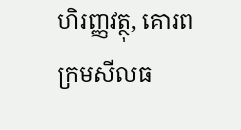ហិរញ្ញវត្ថុ, គោរពក្រមសីលធ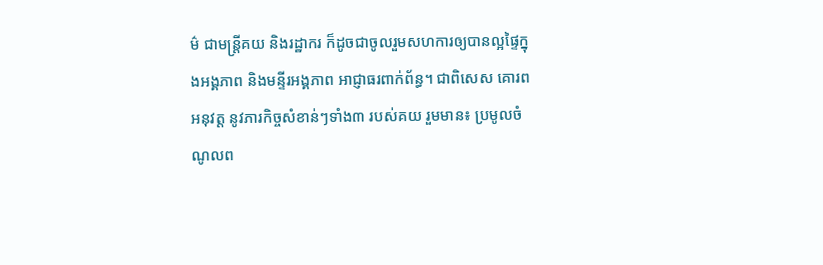ម៌ ជាមន្ត្រីគយ និងរដ្ឋាករ ក៏ដូចជាចូលរួមសហការឲ្យបានល្អផ្ទៃក្នុងអង្គភាព និងមន្ទីរអង្គភាព អាជ្ញាធរពាក់ព័ន្ធ។ ជាពិសេស គោរពអនុវត្ត នូវភារកិច្ចសំខាន់ៗទាំង៣ របស់គយ រួមមាន៖ ប្រមូលចំណូលព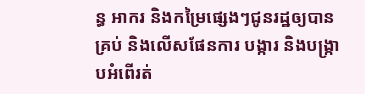ន្ធ អាករ និងកម្រៃផ្សេងៗជូនរដ្ឋឲ្យបានគ្រប់ និងលើសផែនការ បង្ការ និងបង្ក្រាបអំពើរត់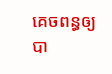គេចពន្ធឲ្យបា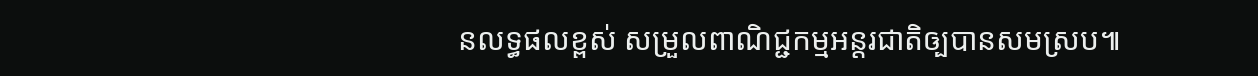នលទ្ធផលខ្ពស់ សម្រួលពាណិជ្ជកម្មអន្តរជាតិឲ្បបានសមស្រប៕